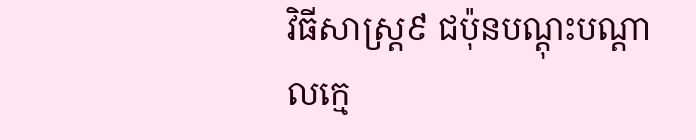វិធីសាស្ត្រ៩ ជប៉ុនបណ្តុះបណ្តាលក្មេ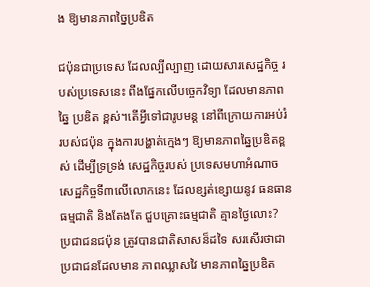ង ឱ្យមានភាពច្នៃប្រឌិត

ជប៉ុនជាប្រទេស ដែលល្បីល្បាញ ដោយសារសេដ្ឋកិច្ច របស់ប្រទេសនេះ ពឹងផ្នែកលើបច្ចេកវិទ្យា ដែលមានភាពឆ្នៃ ប្រឌិត ខ្ពស់។តើអ្វីទៅជារូបមន្ត នៅពីក្រោយការអប់រំ របស់ជប៉ុន ក្នុងការបង្ហាត់ក្មេងៗ ឱ្យមានភាពឆ្នៃប្រឌិតខ្ពស់ ដើម្បីទ្រទ្រង់ សេដ្ឋកិច្ចរបស់ ប្រទេសមហាអំណាច សេដ្ឋកិច្ចទី៣លើលោកនេះ ដែលខ្សត់ខ្សោយនូវ ធនធានធម្មជាតិ និងតែងតែ ជួបគ្រោះធម្មជាតិ គ្មានថ្ងៃលោះ?
ប្រជាជនជប៉ុន ត្រូវបានជាតិសាសន៏ដទៃ សរសើរថាជា ប្រជាជនដែលមាន ភាពឈ្លាសវៃ មានភាពឆ្នៃប្រឌិត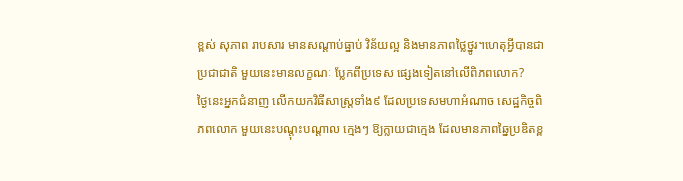ខ្ពស់ សុភាព រាបសារ មានសណ្តាប់ធ្នាប់ វិន័យល្អ និងមានភាពថ្លៃថ្នូរ។ហេតុអ្វីបានជាប្រជាជាតិ មួយនេះមានលក្ខណៈ ប្លែកពីប្រទេស ផ្សេងទៀតនៅលើពិភពលោក?
ថ្ងៃនេះអ្នកជំនាញ លើកយកវិធីសាស្ត្រទាំង៩ ដែលប្រទេសមហាអំណាច សេដ្ឋកិច្ចពិភពលោក មួយនេះបណ្តុះបណ្តាល ក្មេងៗ ឱ្យក្លាយជាក្មេង ដែលមានភាពឆ្នៃប្រឌិតខ្ព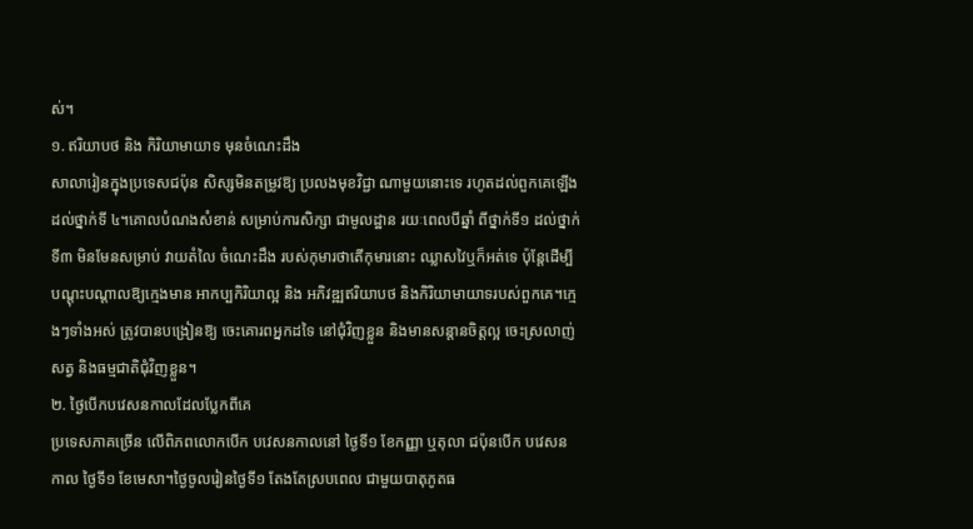ស់។
១. ឥរិយាបថ និង កិរិយាមាយាទ មុនចំណេះដឹង
សាលារៀនក្នុងប្រទេសជប៉ុន សិស្សមិនតម្រូវឱ្យ ប្រលងមុខវិជ្ជា ណាមួយនោះទេ រហូតដល់ពួកគេឡើង ដល់ថ្នាក់ទី ៤។គោលបំណងសំខាន់ សម្រាប់ការសិក្សា ជាមូលដ្ឋាន រយៈពេលបីឆ្នាំ ពីថ្នាក់ទី១ ដល់ថ្នាក់ទី៣ មិនមែនសម្រាប់ វាយតំលៃ ចំណេះដឹង របស់កុមារថាតើកុមារនោះ ឈ្លាសវៃឬក៏អត់ទេ ប៉ុន្តែដើម្បី បណ្តុះបណ្តាលឱ្យក្មេងមាន អាកប្បកិរិយាល្អ និង អភិវឌ្ឍឥរិយាបថ និងកិរិយាមាយាទរបស់ពួកគេ។ក្មេងៗទាំងអស់ ត្រូវបានបង្រៀនឱ្យ ចេះគោរពអ្នកដទៃ នៅជុំវិញខ្លួន និងមានសន្តានចិត្តល្អ ចេះស្រលាញ់សត្វ និងធម្មជាតិជុំវិញខ្លួន។
២. ថ្ងៃបើកបវេសនកាលដែលប្លែកពីគេ
ប្រទេសភាគច្រើន លើពិភពលោកបើក បវេសនកាលនៅ ថ្ងៃទី១ ខែកញ្ញា ឬតុលា ជប៉ុនបើក បវេសនកាល ថ្ងៃទី១ ខែមេសា។ថ្ងៃចូលរៀនថ្ងៃទី១ តែងតែស្របពេល ជាមួយបាតុភូតធ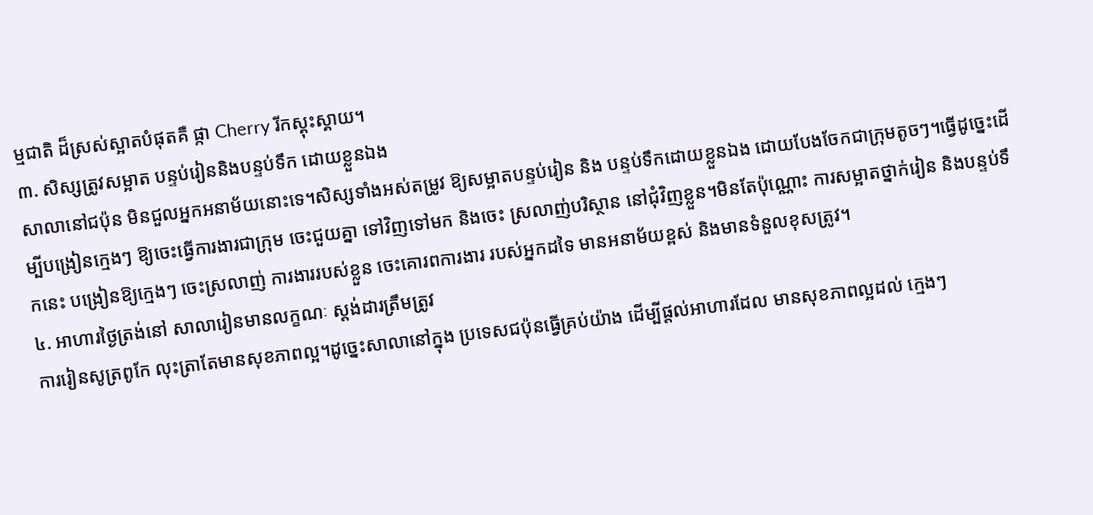ម្មជាតិ ដ៏ស្រស់ស្អាតបំផុតគឺ ផ្កា Cherry រីកស្គុះស្គាយ។
៣. សិស្សត្រូវសម្អាត បន្ទប់រៀននិងបន្ទប់ទឹក ដោយខ្លួនឯង
សាលានៅជប៉ុន មិនជួលអ្នកអនាម័យនោះទេ។សិស្សទាំងអស់តម្រូវ ឱ្យសម្អាតបន្ទប់រៀន និង បន្ទប់ទឹកដោយខ្លួនឯង ដោយបែងចែកជាក្រុមតូចៗ។ធ្វើដូច្នេះដើម្បីបង្រៀនក្មេងៗ ឱ្យចេះធ្វើការងារជាក្រុម ចេះជួយគ្នា ទៅវិញទៅមក និងចេះ ស្រលាញ់បរិស្ថាន នៅជុំវិញខ្លួន។មិនតែប៉ុណ្ណោះ ការសម្អាតថ្នាក់រៀន និងបន្ទប់ទឹកនេះ បង្រៀនឱ្យក្មេងៗ ចេះស្រលាញ់ ការងាររបស់ខ្លួន ចេះគោរពការងារ របស់អ្នកដទៃ មានអនាម័យខ្ពស់ និងមានទំនួលខុសត្រូវ។
៤. អាហារថ្ងៃត្រង់នៅ សាលារៀនមានលក្ខណៈ ស្តង់ដារត្រឹមត្រូវ
ការរៀនសូត្រពូកែ លុះត្រាតែមានសុខភាពល្អ។ដូច្នេះសាលានៅក្នុង ប្រទេសជប៉ុនធ្វើគ្រប់យ៉ាង ដើម្បីផ្តល់អាហារដែល មានសុខភាពល្អដល់ ក្មេងៗ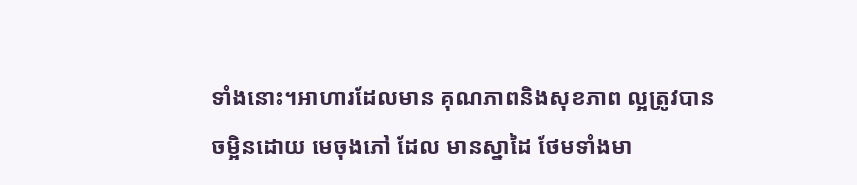ទាំងនោះ។អាហារដែលមាន គុណភាពនិងសុខភាព ល្អត្រូវបានចម្អិនដោយ មេចុងភៅ ដែល មានស្នាដៃ ថែមទាំងមា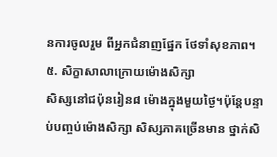នការចូលរួម ពីអ្នកជំនាញផ្នែក ថែទាំសុខភាព។
៥. សិក្ខាសាលាក្រោយម៉ោងសិក្សា
សិស្សនៅជប៉ុនរៀន៨ ម៉ោងក្នុងមួយថ្ងៃ។ប៉ុន្តែបន្ទាប់បញ្ចប់ម៉ោងសិក្សា សិស្សភាគច្រើនមាន ថ្នាក់សិ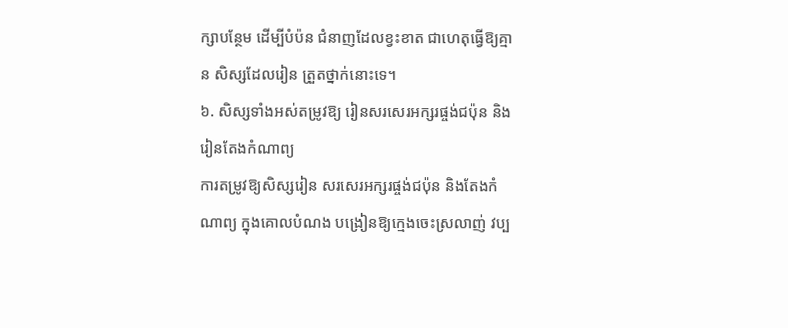ក្សាបន្ថែម ដើម្បីបំប៉ន ជំនាញដែលខ្វះខាត ជាហេតុធ្វើឱ្យគ្មាន សិស្សដែលរៀន ត្រួតថ្នាក់នោះទេ។
៦. សិស្សទាំងអស់តម្រូវឱ្យ រៀនសរសេរអក្សរផ្ចង់ជប៉ុន និងរៀនតែងកំណាព្យ
ការតម្រូវឱ្យសិស្សរៀន សរសេរអក្សរផ្ចង់ជប៉ុន និងតែងកំណាព្យ ក្នុងគោលបំណង បង្រៀនឱ្យក្មេងចេះស្រលាញ់ វប្ប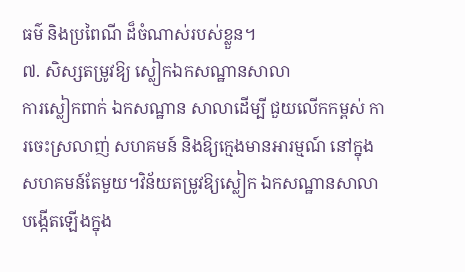ធម៌ និងប្រពៃណី ដ៏ចំណាស់របស់ខ្លួន។
៧. សិស្សតម្រូវឱ្យ ស្លៀកឯកសណ្ឋានសាលា
ការស្លៀកពាក់ ឯកសណ្ឋាន សាលាដើម្បី ជួយលើកកម្ពស់ ការចេះស្រលាញ់ សហគមន៍ និងឱ្យក្មេងមានអារម្មណ៍ នៅក្នុង សហគមន៍តែមួយ។វិន័យតម្រូវឱ្យស្លៀក ឯកសណ្ឋានសាលា បង្កើតឡើងក្នុង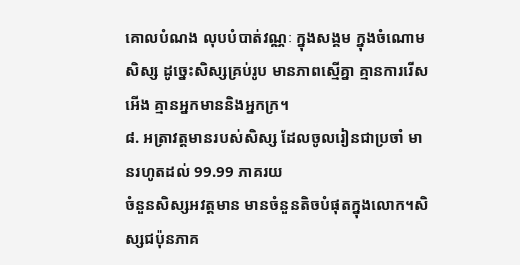គោលបំណង លុបបំបាត់វណ្ណៈ ក្នុងសង្គម ក្នុងចំណោមសិស្ស ដូច្នេះសិស្សគ្រប់រូប មានភាពស្មើគ្នា គ្មានការរើសអើង គ្មានអ្នកមាននិងអ្នកក្រ។
៨. អត្រាវត្តមានរបស់សិស្ស ដែលចូលរៀនជាប្រចាំ មានរហូតដល់ 99.99 ភាគរយ
ចំនួនសិស្សអវត្តមាន មានចំនួនតិចបំផុតក្នុងលោក។សិស្សជប៉ុនភាគ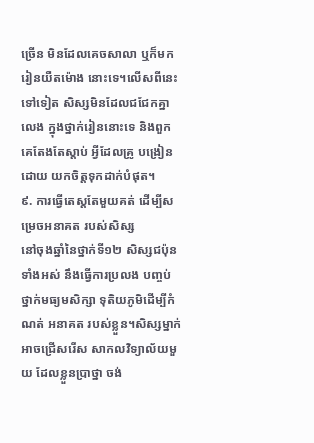ច្រើន មិនដែលគេចសាលា ឬក៏មករៀនយឺតម៉ោង នោះទេ។លើសពីនេះទៅទៀត សិស្សមិនដែលជជែកគ្នាលេង ក្នុងថ្នាក់រៀននោះទេ និងពួកគេតែងតែស្តាប់ អ្វីដែលគ្រូ បង្រៀនដោយ យកចិត្តទុកដាក់បំផុត។
៩. ការធ្វើតេស្តតែមួយគត់ ដើម្បីសម្រេចអនាគត របស់សិស្ស
នៅចុងឆ្នាំនៃថ្នាក់ទី១២ សិស្សជប៉ុនទាំងអស់ នឹងធ្វើការប្រលង បញ្ចប់ថ្នាក់មធ្យមសិក្សា ទុតិយភូមិដើម្បីកំណត់ អនាគត របស់ខ្លួន។សិស្សម្នាក់អាចជ្រើសរើស សាកលវិទ្យាល័យមួយ ដែលខ្លួនប្រាថ្នា ចង់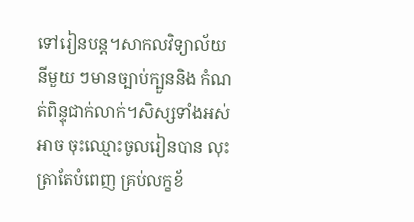ទៅរៀនបន្ត។សាកលវិទ្យាល័យ នីមួយ ៗមានច្បាប់ក្បួននិង កំណត់ពិន្ទុជាក់លាក់។សិស្សទាំងអស់អាច ចុះឈ្មោះចូលរៀនបាន លុះត្រាតែបំពេញ គ្រប់លក្ខខ័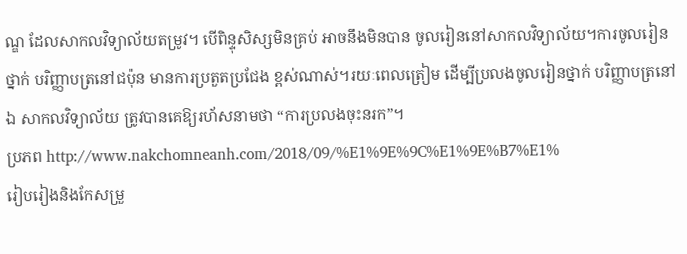ណ្ឌ ដែលសាកលវិទ្យាល័យតម្រូវ។ បើពិន្ទុសិស្សមិនគ្រប់ អាចនឹងមិនបាន ចូលរៀននៅសាកលវិទ្យាល័យ។ការចូលរៀនថ្នាក់ បរិញ្ញាបត្រនៅជប៉ុន មានការប្រតួតប្រជែង ខ្ពស់ណាស់។រយៈពេលត្រៀម ដើម្បីប្រលងចូលរៀនថ្នាក់ បរិញ្ញាបត្រនៅឯ សាកលវិទ្យាល័យ ត្រូវបានគេឱ្យរហ័សនាមថា “ការប្រលងចុះនរក”។
ប្រភព http://www.nakchomneanh.com/2018/09/%E1%9E%9C%E1%9E%B7%E1%
រៀបរៀងនិងកែសម្រួ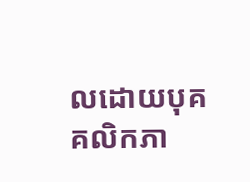លដោយបុគគលិកភា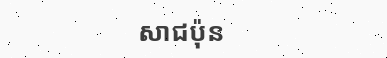សាជប៉ុន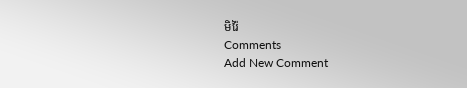មិរ៉ៃ
Comments
Add New Comment